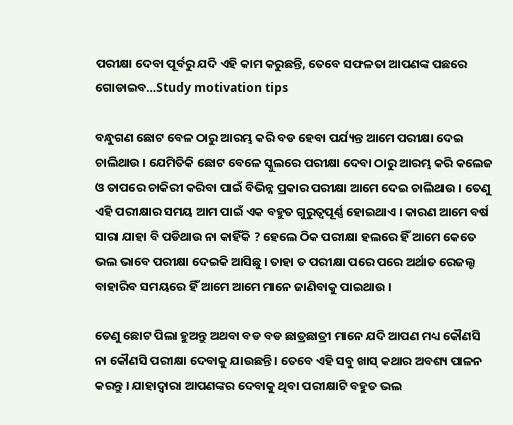ପରୀକ୍ଷା ଦେବା ପୂର୍ବରୁ ଯଦି ଏହି କାମ କରୁଛନ୍ତି, ତେବେ ସଫଳତା ଆପଣଙ୍କ ପଛରେ ଗୋଡାଇବ…Study motivation tips

ବନ୍ଧୁଗଣ ଛୋଟ ବେଳ ଠାରୁ ଆରମ୍ଭ କରି ବଡ ହେବା ପର୍ଯ୍ୟନ୍ତ ଆମେ ପରୀକ୍ଷା ଦେଇ ଚାଲିଥାଉ । ଯେମିତିକି ଛୋଟ ବେଳେ ସ୍କୁଲରେ ପରୀକ୍ଷା ଦେବା ଠାରୁ ଆରମ୍ଭ କରି କଲେଜ ଓ ତାପରେ ଚାକିରୀ କରିବା ପାଇଁ ବିଭିନ୍ନ ପ୍ରକାର ପରୀକ୍ଷା ଆମେ ଦେଇ ଚାଲିଥାଉ । ତେଣୁ ଏହି ପରୀକ୍ଷାର ସମୟ ଆମ ପାଇଁ ଏକ ବହୁତ ଗୁରୁତ୍ଵପୂର୍ଣ୍ଣ ହୋଇଥାଏ । କାରଣ ଆମେ ବର୍ଷ ସାରା ଯାହା ବି ପଡିଥାଉ ନା କାହିଁକି ? ହେଲେ ଠିକ ପରୀକ୍ଷା ହଲରେ ହିଁ ଆମେ କେତେ ଭଲ ଭାବେ ପରୀକ୍ଷା ଦେଇକି ଆସିଛୁ । ତାହା ତ ପରୀକ୍ଷା ପରେ ପରେ ଅର୍ଥାତ ରେଜଲ୍ଟ ବାହାରିବ ସମୟରେ ହିଁ ଆମେ ଆମେ ମାନେ ଜାଣିବାକୁ ପାଇଥାଉ ।

ତେଣୁ ଛୋଟ ପିଲା ହୁଅନ୍ତୁ ଅଥବା ବଡ ବଡ ଛାତ୍ରଛାତ୍ରୀ ମାନେ ଯଦି ଆପଣ ମଧ୍ୟ କୌଣସି ନା କୌଣସି ପରୀକ୍ଷା ଦେବାକୁ ଯାଉଛନ୍ତି । ତେବେ ଏହି ସବୁ ଖାସ୍ କଥାର ଅବଶ୍ୟ ପାଳନ କରନ୍ତୁ । ଯାହାଦ୍ୱାରା ଆପଣଙ୍କର ଦେବାକୁ ଥିବା ପରୀକ୍ଷାଟି ବହୁତ ଭଲ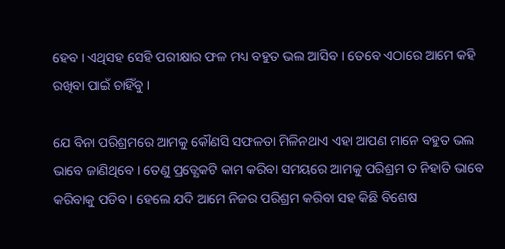ହେବ । ଏଥିସହ ସେହି ପରୀକ୍ଷାର ଫଳ ମଧ୍ୟ ବହୁତ ଭଲ ଆସିବ । ତେବେ ଏଠାରେ ଆମେ କହି ରଖିବା ପାଇଁ ଚାହିଁବୁ ।

ଯେ ବିନା ପରିଶ୍ରମରେ ଆମକୁ କୌଣସି ସଫଳତା ମିଳିନଥାଏ ଏହା ଆପଣ ମାନେ ବହୁତ ଭଲ ଭାବେ ଜାଣିଥିବେ । ତେଣୁ ପ୍ରତ୍ଯେକଟି କାମ କରିବା ସମୟରେ ଆମକୁ ପରିଶ୍ରମ ତ ନିହାତି ଭାବେ କରିବାକୁ ପଡିବ । ହେଲେ ଯଦି ଆମେ ନିଜର ପରିଶ୍ରମ କରିବା ସହ କିଛି ବିଶେଷ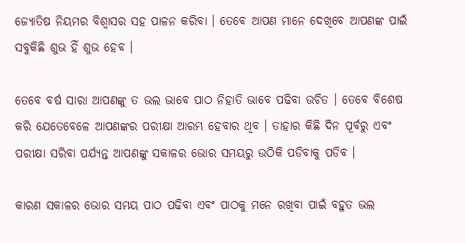ଜ୍ଯୋତିଷ ନିୟମର ବିଶ୍ବାସର ସହ ପାଳନ କରିବା । ତେବେ ଆପଣ ମାନେ ଦେଖିବେ ଆପଣଙ୍କ ପାଇଁ ସବୁକିଛି ଶୁଭ ହିଁ ଶୁଭ ହେବ ।

ତେବେ ବର୍ଷ ସାରା ଆପଣଙ୍କୁ ତ ଭଲ ଭାବେ ପାଠ ନିହାତି ଭାବେ ପଢିବା ଉଚିତ । ତେବେ ବିଶେଷ କରି ଯେତେବେଳେ ଆପଣଙ୍କର ପରୀକ୍ଷା ଆରମ୍ଭ ହେବାର ଥିବ । ତାହାର କିଛି ଦିନ ପୂର୍ବରୁ ଏବଂ ପରୀକ୍ଷା ସରିବା ପର୍ଯ୍ୟନ୍ତ ଆପଣଙ୍କୁ ସକାଳର ଭୋର ସମୟରୁ ଉଠିକି ପଡିବାକୁ ପଡିବ ।

କାରଣ ସକାଳର ଭୋର ସମୟ ପାଠ ପଢିବା ଏବଂ ପାଠକୁ ମନେ ରଖିବା ପାଇଁ ବହୁତ ଭଲ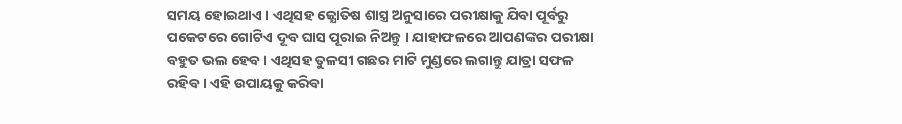ସମୟ ହୋଇଥାଏ । ଏଥିସହ ଜ୍ଯୋତିଷ ଶାସ୍ତ୍ର ଅନୁସାରେ ପରୀକ୍ଷାକୁ ଯିବା ପୂର୍ବରୁ ପକେଟରେ ଗୋଟିଏ ଦୂବ ଘାସ ପୂରାଇ ନିଅନ୍ତୁ । ଯାହାଫଳରେ ଆପଣଙ୍କର ପରୀକ୍ଷା ବହୁତ ଭଲ ହେବ । ଏଥିସହ ତୁଳସୀ ଗଛର ମାଟି ମୁଣ୍ଡରେ ଲଗାନ୍ତୁ ଯାତ୍ରା ସଫଳ ରହିବ । ଏହି ଉପାୟକୁ କରିବା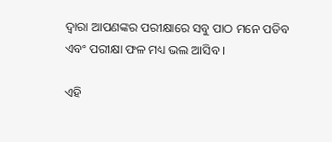ଦ୍ଵାରା ଆପଣଙ୍କର ପରୀକ୍ଷାରେ ସବୁ ପାଠ ମନେ ପଡିବ ଏବଂ ପରୀକ୍ଷା ଫଳ ମଧ୍ୟ ଭଲ ଆସିବ ।

ଏହି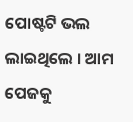ପୋଷ୍ଟଟି ଭଲ ଲାଇଥିଲେ । ଆମ ପେଜକୁ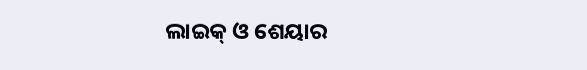ଲାଇକ୍ ଓ ଶେୟାର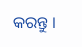କରନ୍ତୁ ।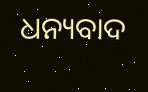ଧନ୍ୟବାଦ